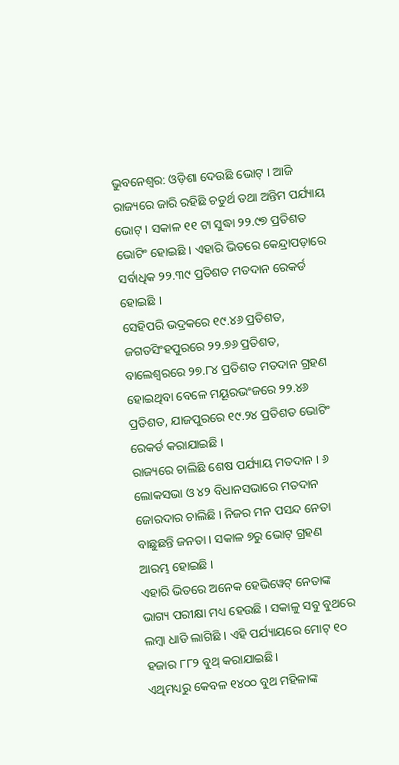ଭୁବନେଶ୍ବର: ଓଡ଼ିଶା ଦେଉଛି ଭୋଟ୍ । ଆଜି ରାଜ୍ୟରେ ଜାରି ରହିଛି ଚତୁର୍ଥ ତଥା ଅନ୍ତିମ ପର୍ଯ୍ୟାୟ ଭୋଟ୍ । ସକାଳ ୧୧ ଟା ସୁଦ୍ଧା ୨୨.୯୭ ପ୍ରତିଶତ ଭୋଟିଂ ହୋଇଛି । ଏହାରି ଭିତରେ କେନ୍ଦ୍ରାପଡ଼ାରେ ସର୍ବାଧିକ ୨୨.୩୯ ପ୍ରତିଶତ ମତଦାନ ରେକର୍ଡ ହୋଇଛି ।
ସେହିପରି ଭଦ୍ରକରେ ୧୯.୪୬ ପ୍ରତିଶତ, ଜଗତସିଂହପୁରରେ ୨୨.୭୬ ପ୍ରତିଶତ, ବାଲେଶ୍ୱରରେ ୨୭.୮୪ ପ୍ରତିଶତ ମତଦାନ ଗ୍ରହଣ ହୋଇଥିବା ବେଳେ ମୟୂରଭଂଜରେ ୨୨.୪୬ ପ୍ରତିଶତ, ଯାଜପୁରରେ ୧୯.୨୪ ପ୍ରତିଶତ ଭୋଟିଂ ରେକର୍ଡ କରାଯାଇଛି ।
ରାଜ୍ୟରେ ଚାଲିଛି ଶେଷ ପର୍ଯ୍ୟାୟ ମତଦାନ । ୬ ଲୋକସଭା ଓ ୪୨ ବିଧାନସଭାରେ ମତଦାନ ଜୋରଦାର ଚାଲିଛି । ନିଜର ମନ ପସନ୍ଦ ନେତା ବାଛୁଛନ୍ତି ଜନତା । ସକାଳ ୭ରୁ ଭୋଟ୍ ଗ୍ରହଣ ଆରମ୍ଭ ହୋଇଛି ।
ଏହାରି ଭିତରେ ଅନେକ ହେଭିୱେଟ୍ ନେତାଙ୍କ ଭାଗ୍ୟ ପରୀକ୍ଷା ମଧ୍ୟ ହେଉଛି । ସକାଳୁ ସବୁ ବୁଥରେ ଲମ୍ବା ଧାଡି ଲାଗିଛି । ଏହି ପର୍ଯ୍ୟାୟରେ ମୋଟ୍ ୧୦ ହଜାର ୮୮୨ ବୁଥ୍ କରାଯାଇଛି।
ଏଥିମଧ୍ୟରୁ କେବଳ ୧୪୦୦ ବୁଥ ମହିଳାଙ୍କ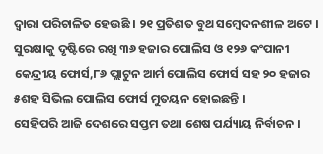ଦ୍ବାରା ପରିଚାଳିତ ହେଉଛି । ୨୧ ପ୍ରତିଶତ ବୁଥ ସମ୍ବେଦନଶୀଳ ଅଟେ । ସୁରକ୍ଷାକୁ ଦୃଷ୍ଟିରେ ରଖି ୩୬ ହଜାର ପୋଲିସ ଓ ୧୨୬ କଂପାନୀ କେନ୍ଦ୍ରୀୟ ଫୋର୍ସ,୮୬ ପ୍ଲାଟୁନ ଆର୍ମ ପୋଲିସ ଫୋର୍ସ ସହ ୨୦ ହଜାର ୫ଶହ ସିଭିଲ ପୋଲିସ ଫୋର୍ସ ମୁତୟନ ହୋଇଛନ୍ତି ।
ସେହିପରି ଆଜି ଦେଶରେ ସପ୍ତମ ତଥା ଶେଷ ପର୍ଯ୍ୟାୟ ନିର୍ବାଚନ ।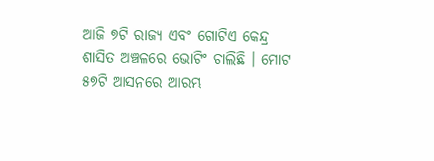ଆଜି ୭ଟି ରାଜ୍ୟ ଏବଂ ଗୋଟିଏ କେନ୍ଦ୍ର ଶାସିତ ଅଞ୍ଚଳରେ ଭୋଟିଂ ଚାଲିଛି । ମୋଟ ୫୭ଟି ଆସନରେ ଆରମ୍ଭ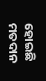ହୋଇଛି ମତଦାନ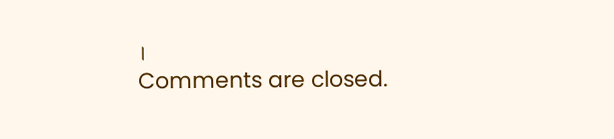।
Comments are closed.